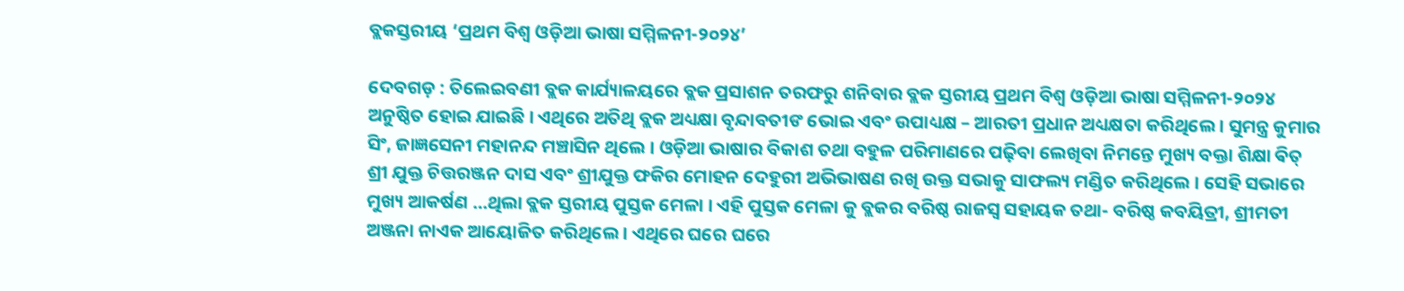ବ୍ଲକସ୍ତରୀୟ ‘ପ୍ରଥମ ବିଶ୍ବ ଓଡ଼ିଆ ଭାଷା ସମ୍ମିଳନୀ-୨୦୨୪’

ଦେବଗଡ଼ : ତିଲେଇବଣୀ ବ୍ଲକ କାର୍ଯ୍ୟାଳୟରେ ବ୍ଲକ ପ୍ରସାଶନ ତରଫରୁ ଶନିବାର ବ୍ଲକ ସ୍ତରୀୟ ପ୍ରଥମ ବିଶ୍ବ ଓଡ଼ିଆ ଭାଷା ସମ୍ମିଳନୀ-୨୦୨୪ ଅନୁଷ୍ଠିତ ହୋଇ ଯାଇଛି । ଏଥିରେ ଅତିଥି ବ୍ଲକ ଅଧ୍ୟକ୍ଷା ବୃନ୍ଦାବତୀଙ ଭୋଇ ଏବଂ ଉପାଧ୍ୟକ୍ଷ – ଆରତୀ ପ୍ରଧାନ ଅଧ୍ୟକ୍ଷତା କରିଥିଲେ । ସୁମନ୍ତ୍ର କୁମାର ସିଂ, ଜାଜ୍ଞସେନୀ ମହାନନ୍ଦ ମଞ୍ଚାସିନ ଥିଲେ । ଓଡ଼ିଆ ଭାଷାର ବିକାଶ ତଥା ବହୁଳ ପରିମାଣରେ ପଢ଼ିବା ଲେଖିବା ନିମନ୍ତେ ମୁଖ୍ୟ ବକ୍ତା ଶିକ୍ଷା ଵିତ୍ ଶ୍ରୀ ଯୁକ୍ତ ଚିତ୍ତରଞ୍ଜନ ଦାସ ଏବଂ ଶ୍ରୀଯୁକ୍ତ ଫକିର ମୋହନ ଦେହୁରୀ ଅଭିଭାଷଣ ରଖି ଉକ୍ତ ସଭାକୁ ସାଫଲ୍ୟ ମଣ୍ଡିତ କରିଥିଲେ । ସେହି ସଭାରେ ମୁଖ୍ୟ ଆକର୍ଷଣ …ଥିଲା ବ୍ଲକ ସ୍ତରୀୟ ପୁସ୍ତକ ମେଳା । ଏହି ପୁସ୍ତକ ମେଳା କୁ ବ୍ଲକର ବରିଷ୍ଠ ରାଜସ୍ଵ ସହାୟକ ତଥା- ବରିଷ୍ଠ କବୟିତ୍ରୀ, ଶ୍ରୀମତୀ ଅଞ୍ଜନା ନାଏକ ଆୟୋଜିତ କରିଥିଲେ । ଏଥିରେ ଘରେ ଘରେ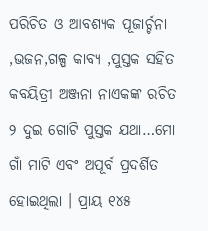ପରିଚିତ ଓ ଆବଶ୍ୟକ ପୂଜାର୍ଚ୍ଚନା ,ଭଜନ,ଗଳ୍ପ କାବ୍ୟ ,ପୁସ୍ତକ ସହିତ କବୟିତ୍ରୀ ଅଞ୍ଜନା ନାଏକଙ୍କ ରଚିତ ୨ ଦୁଇ ଗୋଟି ପୁସ୍ତକ ଯଥା…ମୋ ଗାଁ ମାଟି ଏବଂ ଅପୂର୍ବ ପ୍ରଦର୍ଶିତ ହୋଇଥିଲା । ପ୍ରାୟ ୧୪୫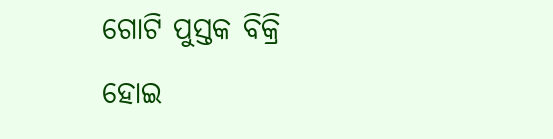ଗୋଟି ପୁସ୍ତକ ବିକ୍ରି ହୋଇ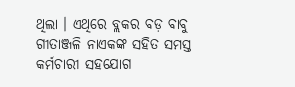ଥିଲା । ଏଥିରେ ବ୍ଲକର ବଡ଼ ବାବୁ ଗୀତାଞ୍ଜଳି ନାଏକଙ୍କ ସହିତ ସମସ୍ତ କର୍ମଚାରୀ ସହଯୋଗ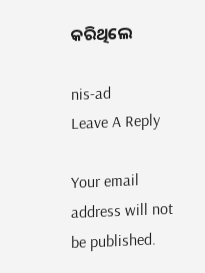କରିଥିଲେ

nis-ad
Leave A Reply

Your email address will not be published.